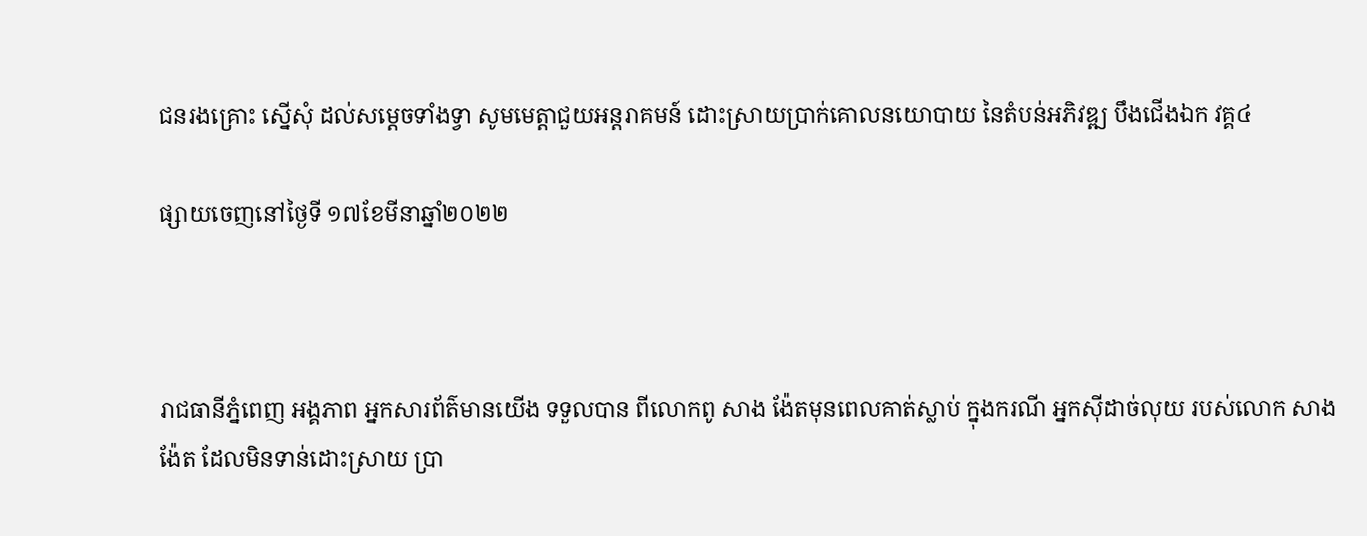ជនរងគ្រោះ ស្នើសុំ ដល់សម្ដេចទាំងទ្វា សូមមេត្តាជួយអន្តរាគមន៍ ដោះស្រាយប្រាក់គោលនយោបាយ នៃតំបន់អភិវឌ្ឍ បឹងជើងឯក វគ្គ៤

ផ្សាយចេញនៅថ្ងៃទី ១៧ខែមីនាឆ្នាំ២០២២



រាជធានីភ្នំពេញ អង្គភាព អ្នកសារព័ត៌មានយើង ទទួលបាន ពីលោកពូ សាង ង៉ែតមុនពេលគាត់ស្លាប់ ក្នុងករណី អ្នកស៊ីដាច់លុយ របស់លោក សាង ង៉ែត ដែលមិនទាន់ដោះស្រាយ ប្រា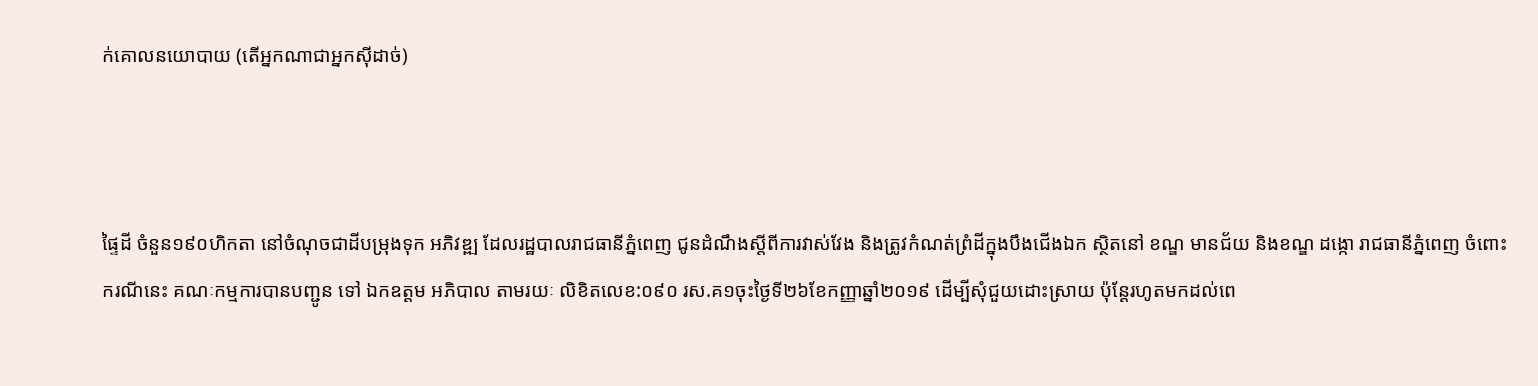ក់គោលនយោបាយ (តើអ្នកណាជាអ្នកស៊ីដាច់)



ផ្ទៃដី ចំនួន១៩០ហិកតា នៅចំណុចជាដីបម្រុងទុក អភិវឌ្ឍ ដែលរដ្ឋបាលរាជធានីភ្នំពេញ ជូនដំណឹងស្តីពីការវាស់វែង និងត្រូវកំណត់ព្រំដីក្នុងបឹងជើងឯក ស្ថិតនៅ ខណ្ឌ មានជ័យ និងខណ្ឌ ដង្កោ រាជធានីភ្នំពេញ ចំពោះករណីនេះ គណៈកម្មការបានបញ្ជូន ទៅ ឯកឧត្តម អភិបាល តាមរយៈ លិខិតលេខ:០៩០ រស.គ១ចុះថ្ងៃទី២៦ខែកញ្ញាឆ្នាំ២០១៩ ដើម្បីសុំជួយដោះស្រាយ ប៉ុន្តែរហូតមកដល់ពេ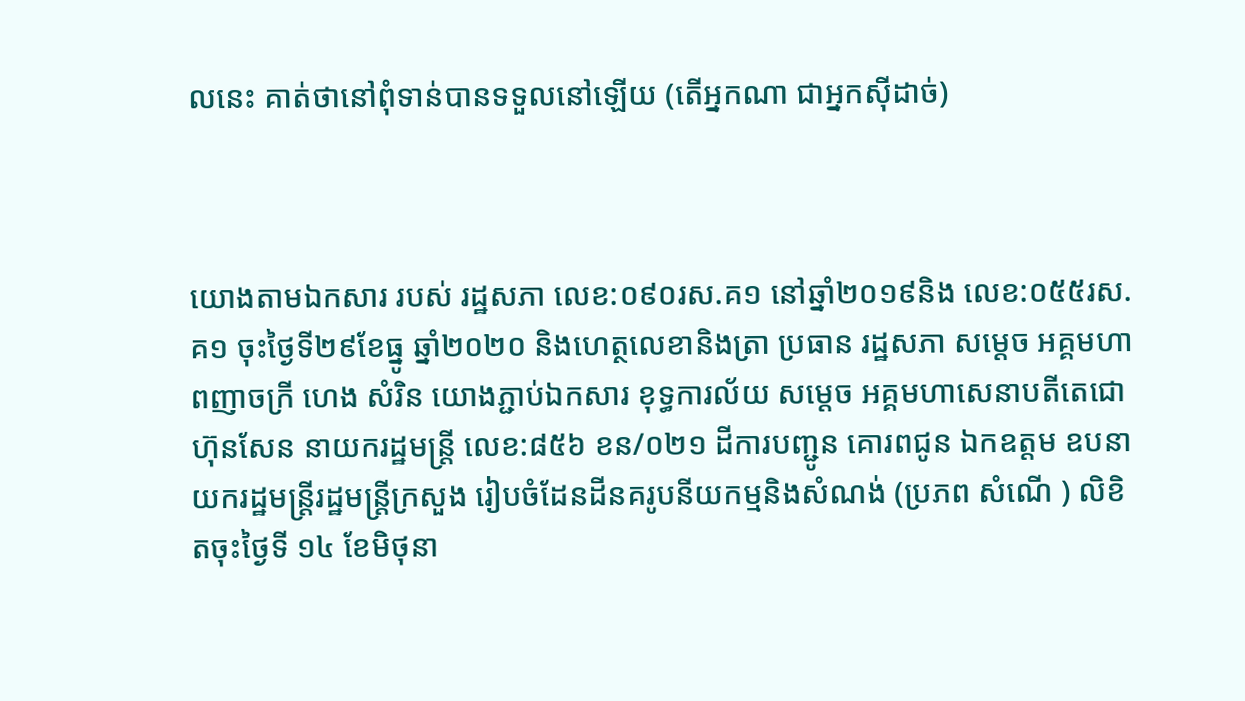លនេះ គាត់ថានៅពុំទាន់បានទទួលនៅឡើយ (តើអ្នកណា ជាអ្នកស៊ីដាច់)



យោងតាមឯកសារ របស់ រដ្ឋសភា លេខ:០៩០រស.គ១ នៅឆ្នាំ២០១៩និង លេខ:០៥៥រស.គ១ ចុះថ្ងៃទី២៩ខែធ្នូ ឆ្នាំ២០២០ និងហេត្ថលេខានិងត្រា ប្រធាន រដ្ឋសភា សម្តេច អគ្គមហាពញាចក្រី ហេង សំរិន យោងភ្ជាប់ឯកសារ ខុទ្ធការល័យ សម្តេច អគ្គមហាសេនាបតីតេជោហ៊ុនសែន នាយករដ្ឋមន្ត្រី លេខ:៨៥៦ ខន/០២១ ដីការបញ្ជូន គោរពជូន ឯកឧត្តម ឧបនាយករដ្ឋមន្ត្រីរដ្ឋមន្ត្រីក្រសួង រៀបចំដែនដីនគរូបនីយកម្មនិងសំណង់ (ប្រភព សំណើ ) លិខិតចុះថ្ងៃទី ១៤ ខែមិថុនា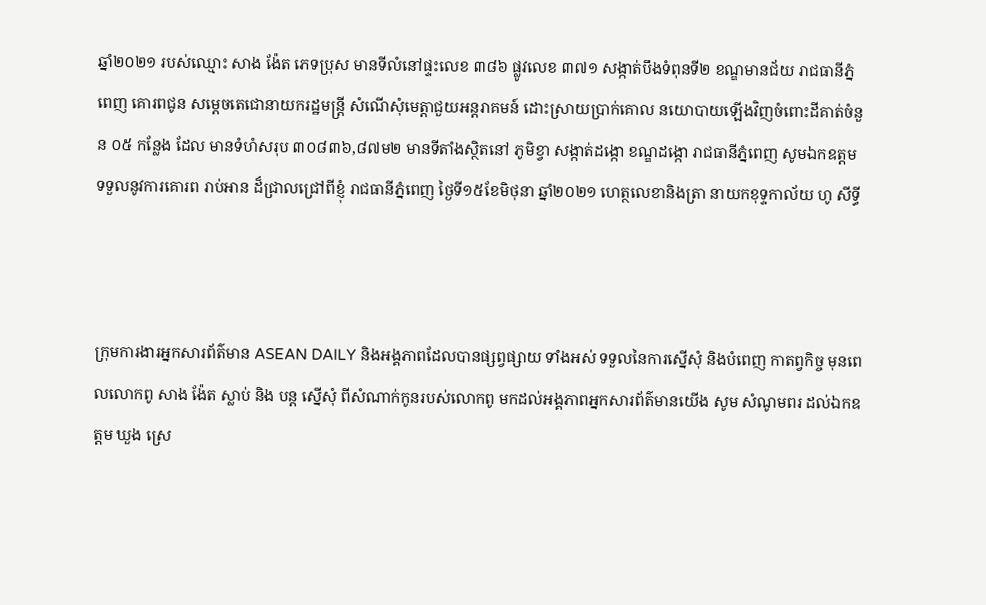ឆ្នាំ២០២១ របស់ឈ្មោះ សាង ង៉ែត ភេទប្រុស មានទីលំនៅផ្ទះលេខ ៣៨៦ ផ្លូវលេខ ៣៧១ សង្កាត់បឹងទំពុនទី២ ខណ្ឌមានជ័យ រាជធានីភ្នំពេញ គោរពជូន សម្តេចតេជោនាយករដ្ឋមន្ត្រី សំណើសុំមេត្តាជួយអន្តរាគមន៍ ដោះស្រាយប្រាក់គោល នយោបាយឡើងវិញចំពោះដីគាត់ចំនួន ០៥ កន្លែង ដែល មានទំហំសរុប ៣០៨៣៦,៨៧ម២ មានទីតាំងស្ថិតនៅ ភូមិខ្វា សង្កាត់ដង្កោ ខណ្ឌដង្កោ រាជធានីភ្នំពេញ សូមឯកឧត្តម ទទួលនូវការគោរព រាប់អាន ដ៏ជ្រាលជ្រៅពីខ្ញុំ រាជធានីភ្នំពេញ ថ្ងៃទី១៥ខែមិថុនា ឆ្នាំ២០២១ ហេត្ថលេខានិងត្រា នាយកខុទ្ទកាល័យ ហូ សីទ្ធី



ក្រុមការងារអ្នកសារព័ត៌មាន ASEAN DAILY និងអង្គភាពដែលបានផ្សព្វផ្សាយ ទាំងអស់ ទទួលនៃការស្នើសុំ និងបំពេញ កាតព្វកិច្ច មុនពេលលោកពូ សាង ង៉ែត ស្លាប់ និង បន្ត ស្នើសុំ ពីសំណាក់កូនរបស់លោកពូ មកដល់អង្គភាពអ្នកសារព័ត៌មានយើង សូម សំណូមពរ ដល់ឯកឧត្តម ឃួង ស្រេ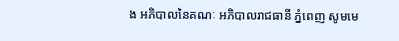ង អភិបាលនៃគណៈ អភិបាលរាជធានី ភ្នំពេញ សូមមេ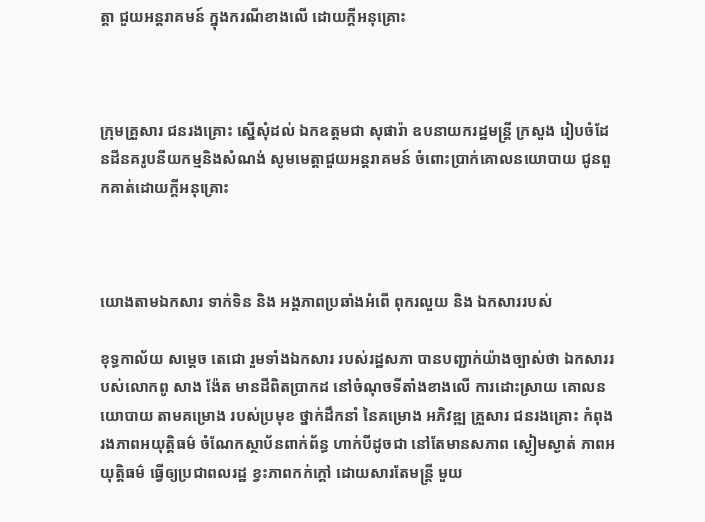ត្តា ជួយអន្តរាគមន៍ ក្នុងករណីខាងលើ ដោយក្តីអនុគ្រោះ



ក្រុមគ្រួសារ ជនរងគ្រោះ ស្នើសុំដល់ ឯកឧត្តមជា សុផារ៉ា ឧបនាយករដ្ឋមន្ត្រី ក្រសួង រៀបចំដែនដីនគរូបនីយកម្មនិងសំណង់ សូមមេត្តាជួយអន្តរាគមន៍ ចំពោះប្រាក់គោលនយោបាយ ជូនពួកគាត់ដោយក្តីអនុគ្រោះ



យោងតាមឯកសារ ទាក់ទិន និង អង្គភាពប្រឆាំងអំពើ ពុករលួយ និង ឯកសាររបស់

ខុទ្ធកាល័យ សម្តេច តេជោ រួមទាំងឯកសារ របស់រដ្ឋសភា បានបញ្ជាក់យ៉ាងច្បាស់ថា ឯកសាររបស់លោកពូ សាង ង៉ែត មានដីពិតប្រាកដ នៅចំណុចទីតាំងខាងលើ ការដោះស្រាយ គោលនយោបាយ តាមគម្រោង របស់ប្រមុខ ថ្នាក់ដឹកនាំ នៃគម្រោង អភិវឌ្ឍ គ្រួសារ ជនរងគ្រោះ កំពុង រងភាពអយុត្តិធម៌ ចំណែកស្ថាប័នពាក់ព័ន្ធ ហាក់បីដូចជា នៅតែមានសភាព ស្ងៀមស្ងាត់ ភាពអយុត្តិធម៌ ធ្វើឲ្យប្រជាពលរដ្ឋ ខ្វះភាពកក់ក្តៅ ដោយសារតែមន្ត្រី មួយ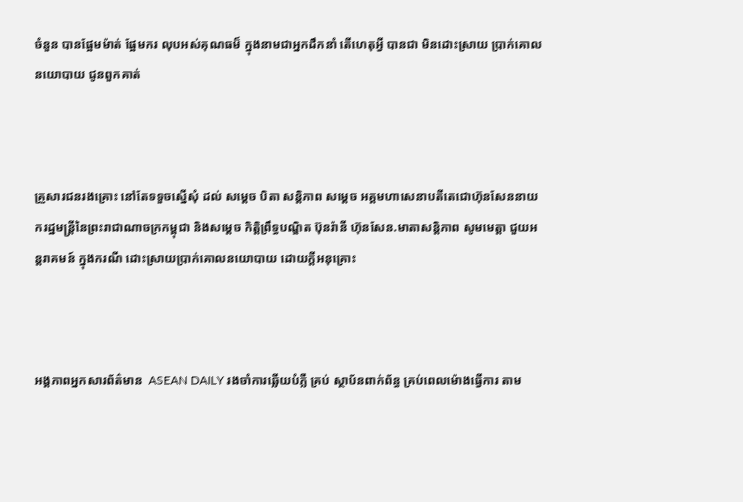ចំនួន បានផ្អែមម៉ាត់ ផ្អែមករ លុបអស់គុណធម៏ ក្នុងនាមជាអ្នកដឹកនាំ តើហេតុអ្វី បានជា មិនដោះស្រាយ ប្រាក់គោលនយោបាយ ជូនពួកគាត់



គ្រួសារជនរងគ្រោះ នៅតែទទួចស្នើសុំ ដល់ សម្តេច បិតា សន្តិភាព សម្តេច អគ្គមហាសេនាបតីតេជោហ៊ុនសែននាយករដ្ឋមន្ត្រីនៃព្រះរាជាណាចក្រកម្ពុជា និងសម្តេច កិត្តិព្រឹទ្ធបណ្ឌិត ប៊ុនរ៉ានី ហ៊ុនសែន.មាតាសន្តិភាព សូមមេត្តា ជួយអន្តរាគមន៍ ក្នុងករណី ដោះស្រាយប្រាក់គោលនយោបាយ ដោយក្តីអនុគ្រោះ



អង្គភាពអ្នកសារព័ត៌មាន  ASEAN DAILY រងចាំការឆ្លើយបំភ្លឺ គ្រប់ ស្ថាប័នពាក់ព័ន្ធ គ្រប់ពេលម៉ោងធ្វើការ តាម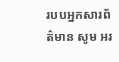របបអ្នកសារព័ត៌មាន សូម អរ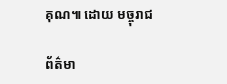គុណ៕ ដោយ មច្ចុរាជ

ព័ត៌មា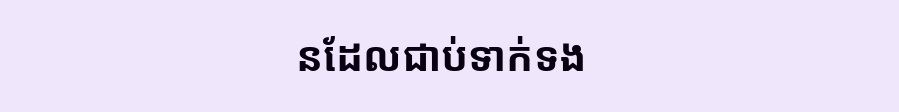នដែលជាប់ទាក់ទង